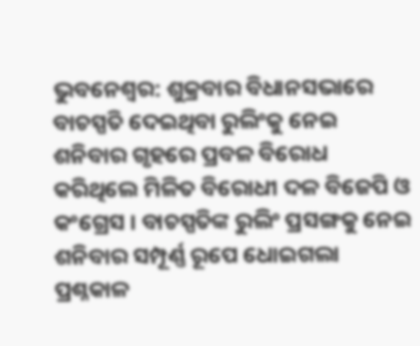ଭୁବନେଶ୍ବର: ଶୁକ୍ରବାର ବିଧାନସଭାରେ ବାଚସ୍ପତି ଦେଇଥିବା ରୁଲିଂକୁ ନେଇ ଶନିବାର ଗୃହରେ ପ୍ରବଳ ବିରୋଧ କରିଥିଲେ ମିଳିତ ବିରୋଧୀ ଦଳ ବିଜେପି ଓ କଂଗ୍ରେସ । ବାଚସ୍ପତିଙ୍କ ରୁଲିଂ ପ୍ରସଙ୍ଗକୁ ନେଇ ଶନିବାର ସମ୍ପୂର୍ଣ୍ଣ ରୂପେ ଧୋଇଗଲା ପ୍ରଶ୍ନକାଳ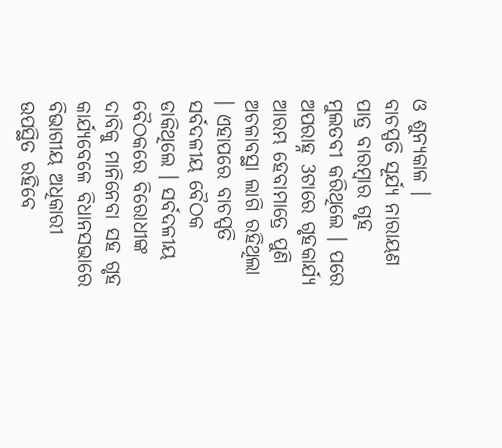ଓ ଶୁନ୍ୟକାଳ ।
ବାଚସ୍ପତି ସୂର୍ଯ୍ୟ ନାରାୟଣ ପାତ୍ର ବାରମ୍ବାର ଗୃହ ମୁଲତବୀ କରିଥିଲେ । ପରେ ଅପରାହ୍ନ 3ଟାରେ ଗୃହକାର୍ଯ୍ୟ ଆରମ୍ଭ ହେବାମାତ୍ରେ ପୁଣି ଅଚଳାବସ୍ଥା ଲାଗି ରହିଥିଲା । ଏହାପରେ ବାଚସ୍ପତି ସର୍ବଦଳୀୟ ବୈଠକ ଡାକିଥିଲେ । ସର୍ବଦଳୀୟ ବୈଠକରେ ବିରୋଧୀଙ୍କ ଦାବିକୁ ମାନିନେବା ସହ ଗୃହ କାର୍ଯ୍ୟବେଳେ ବିଧାନସଭାରେ ବିଭାଗୀୟ ଅଧିକାରୀ ଉପସ୍ଥିତ ରହିବେ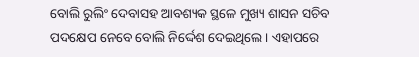ବୋଲି ରୁଲିଂ ଦେବାସହ ଆବଶ୍ୟକ ସ୍ଥଳେ ମୁଖ୍ୟ ଶାସନ ସଚିବ ପଦକ୍ଷେପ ନେବେ ବୋଲି ନିର୍ଦ୍ଦେଶ ଦେଇଥିଲେ । ଏହାପରେ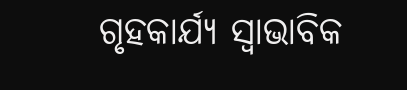ଗୃହକାର୍ଯ୍ୟ ସ୍ବାଭାବିକ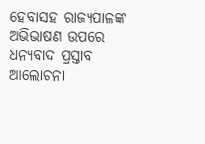ହେବାସହ ରାଜ୍ୟପାଳଙ୍କ ଅଭିଭାଷଣ ଉପରେ ଧନ୍ୟବାଦ ପ୍ରସ୍ତାବ ଆଲୋଚନା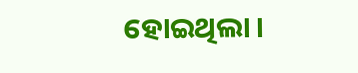ହୋଇଥିଲା ।